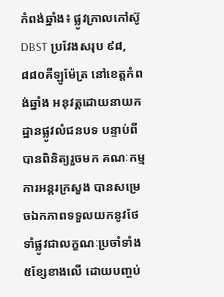កំពង់ឆ្នាំង៖ ផ្លូវក្រាលកៅស៊ូ DBST ប្រវែងសរុប ៩៨,៨៨០គីឡូម៉ែត្រ នៅខេត្តកំពង់ឆ្នាំង អនុវត្តដោយនាយកដ្ឋានផ្លូវលំជនបទ បន្ទាប់ពីបានពិនិត្យរួចមក គណៈកម្មការអន្តរក្រសួង បានសម្រេចឯកភាពទទួលយកនូវថែទាំផ្លូវជាលក្ខណៈប្រចាំទាំង ៥ខ្សែខាងលើ ដោយបញ្ចប់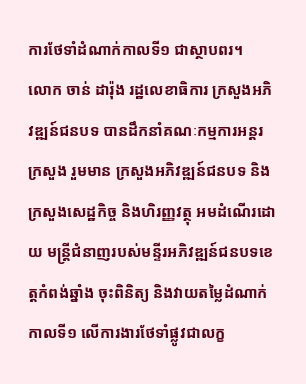ការថែទាំដំណាក់កាលទី១ ជាស្ថាបពរ។
លោក ចាន់ ដារ៉ុង រដ្ឋលេខាធិការ ក្រសួងអភិវឌ្ឍន៍ជនបទ បានដឹកនាំគណៈកម្មការអន្តរក្រសួង រួមមាន ក្រសួងអភិវឌ្ឍន៍ជនបទ និងក្រសួងសេដ្ឋកិច្ច និងហិរញ្ញវត្ថុ អមដំណើរដោយ មន្រ្តីជំនាញរបស់មន្ទីរអភិវឌ្ឍន៍ជនបទខេត្តកំពង់ឆ្នាំង ចុះពិនិត្យ និងវាយតម្លៃដំណាក់កាលទី១ លើការងារថែទាំផ្លូវជាលក្ខ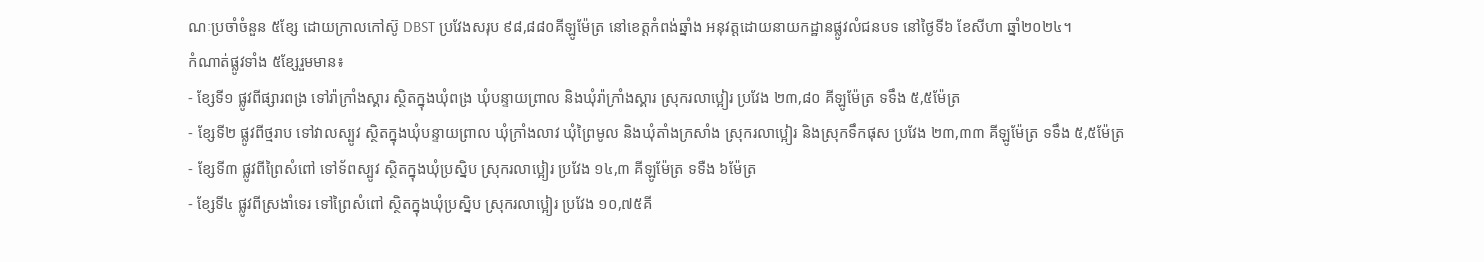ណៈប្រចាំចំនួន ៥ខ្សែ ដោយក្រាលកៅស៊ូ DBST ប្រវែងសរុប ៩៨,៨៨០គីឡូម៉ែត្រ នៅខេត្តកំពង់ឆ្នាំង អនុវត្តដោយនាយកដ្ឋានផ្លូវលំជនបទ នៅថ្ងៃទី៦ ខែសីហា ឆ្នាំ២០២៤។
កំណាត់ផ្លូវទាំង ៥ខ្សែរួមមាន៖
- ខ្សែទី១ ផ្លូវពីផ្សារពង្រ ទៅរ៉ាក្រាំងស្គារ ស្ថិតក្នុងឃុំពង្រ ឃុំបន្ទាយព្រាល និងឃុំរ៉ាក្រាំងស្គារ ស្រុករលាប្អៀរ ប្រវែង ២៣,៨០ គីឡូម៉ែត្រ ទទឹង ៥,៥ម៉ែត្រ
- ខ្សែទី២ ផ្លូវពីថ្មរាប ទៅវាលស្បូវ ស្ថិតក្នុងឃុំបន្ទាយព្រាល ឃុំក្រាំងលាវ ឃុំព្រៃមូល និងឃុំតាំងក្រសាំង ស្រុករលាប្អៀរ និងស្រុកទឹកផុស ប្រវែង ២៣,៣៣ គីឡូម៉ែត្រ ទទឹង ៥,៥ម៉ែត្រ
- ខ្សែទី៣ ផ្លូវពីព្រៃសំពៅ ទៅទ័ពស្បូវ ស្ថិតក្នុងឃុំប្រស្និប ស្រុករលាប្អៀរ ប្រវែង ១៤,៣ គីឡូម៉ែត្រ ទទឺង ៦ម៉ែត្រ
- ខ្សែទី៤ ផ្លូវពីស្រងាំទេរ ទៅព្រៃសំពៅ ស្ថិតក្នុងឃុំប្រស្និប ស្រុករលាប្អៀរ ប្រវែង ១០,៧៥គី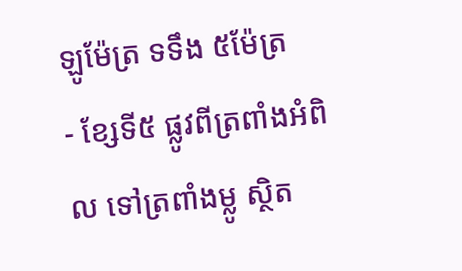ឡូម៉ែត្រ ទទឹង ៥ម៉ែត្រ
- ខ្សែទី៥ ផ្លូវពីត្រពាំងអំពិល ទៅត្រពាំងម្លូ ស្ថិត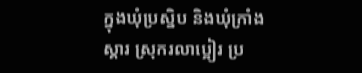ក្នុងឃុំប្រស្និប និងឃុំក្រាំងស្គារ ស្រុករលាប្អៀរ ប្រ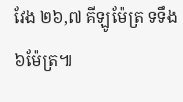វែង ២៦,៧ គីឡូម៉ែត្រ ទទឹង ៦ម៉ែត្រ៕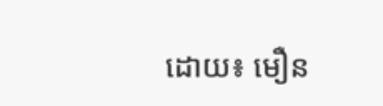ដោយ៖ មឿន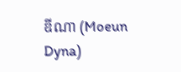ឌីណា (Moeun Dyna)